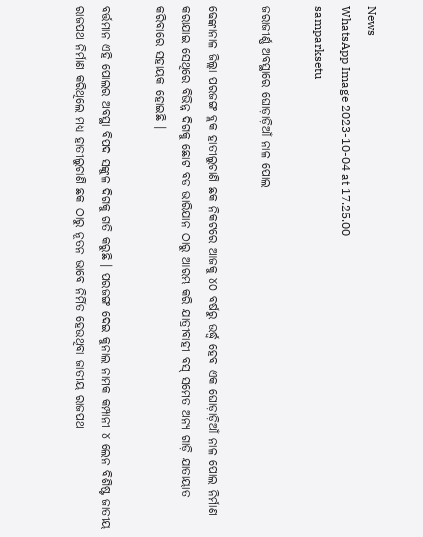News
WhatsApp Image 2023-10-04 at 17.25.00
samparksetu

ଜରାଜୀର୍ଣ୍ଣ ଅବସ୍ଥାରେ ଘୋଡ଼ାଡ଼ିଆଁ ନାଳ ପୋଲ

ଢେଙ୍କାନାଳ ଜିଲ୍ଲା ପରଜଙ୍ଗ ବ୍ଲକ ହାତୀଲୁଚାଣି ଛକ ନିକଟରେ ଆଜକୁ ୪୦ ବର୍ଷରୁ ଉର୍ଦ୍ଧ୍ବ ହେବ ଏକ ଘୋଡ଼ାଡ଼ିଆଁ ନାଳ ପୋଲ ନିର୍ମାଣ କରାଯାଇ ସେଥିରେ ବିଭିନ୍ନ ଦିଗକୁ ଛୋଟ ବଡ ଭାରିଯାନ ଠାରୁ ଆରମ୍ଭ କରି ଯାତ୍ରୀବାହୀ ବସ୍ ସମେତ ଅନ୍ୟ ଗାଡ଼ି ଯାତାୟାତ କରିବାରେ ସହାୟକ ହୋଇଛି ।

ବର୍ତ୍ତମାନ ଏହି ପୋଲର ଅବସ୍ଥା ବିପଦ ସଙ୍କୁଳ ଦିଗକୁ ଗତି କରୁଛି । ପରଜଙ୍ଗ ଦେଇ କୁନାଲ ନାମକ କମ୍ପାନୀ ୪ ଲେନ ବିଶିଷ୍ଟ ଜାତୀୟ ରାଜପଥ ନିର୍ମାଣ କରିଥିଲେ ମଧ୍ୟ ହାତୀଲୁଚାଣି ଛକ ଠାରୁ ନୂତନ ଭାବେ ନିର୍ମିତ ହେଉଥିବା ଜାତୀୟ ରାଜପଥ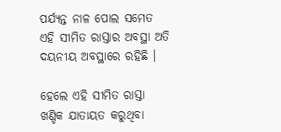ପର୍ଯ୍ୟନ୍ତ ନାଳ ପୋଲ ସମେତ ଏହି ସୀମିତ ରାସ୍ତାର ଅବସ୍ଥା ଅତି ଦୟନୀୟ ଅବସ୍ଥାରେ ରହିଛି ।

ହେଲେ ଏହି ସୀମିତ ରାସ୍ତା ଖଣ୍ଡିକ ଯାତାୟତ କରୁଥିବା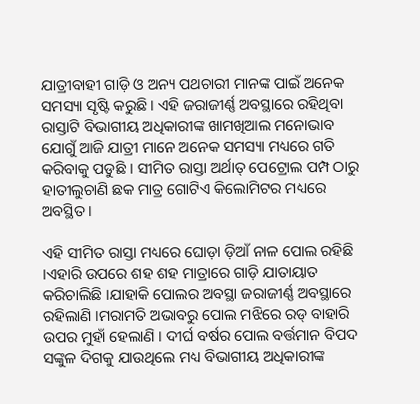ଯାତ୍ରୀବାହୀ ଗାଡ଼ି ଓ ଅନ୍ୟ ପଥଚାରୀ ମାନଙ୍କ ପାଇଁ ଅନେକ ସମସ୍ୟା ସୃଷ୍ଟି କରୁଛି । ଏହି ଜରାଜୀର୍ଣ୍ଣ ଅବସ୍ଥାରେ ରହିଥିବା ରାସ୍ତାଟି ବିଭାଗୀୟ ଅଧିକାରୀଙ୍କ ଖାମଖିଆଲ ମନୋଭାବ ଯୋଗୁଁ ଆଜି ଯାତ୍ରୀ ମାନେ ଅନେକ ସମସ୍ୟା ମଧ୍ୟରେ ଗତି କରିବାକୁ ପଡୁଛି । ସୀମିତ ରାସ୍ତା ଅର୍ଥାତ୍ ପେଟ୍ରୋଲ ପମ୍ପ ଠାରୁ ହାତୀଲୁଚାଣି ଛକ ମାତ୍ର ଗୋଟିଏ କିଲୋମିଟର ମଧ୍ୟରେ ଅବସ୍ଥିତ ।

ଏହି ସୀମିତ ରାସ୍ତା ମଧ୍ୟରେ ଘୋଡ଼ା ଡ଼ିଆଁ ନାଳ ପୋଲ ରହିଛି ।ଏହାରି ଉପରେ ଶହ ଶହ ମାତ୍ରାରେ ଗାଡ଼ି ଯାତାୟାତ କରିଚାଲିଛି ।ଯାହାକି ପୋଲର ଅବସ୍ଥା ଜରାଜୀର୍ଣ୍ଣ ଅବସ୍ଥାରେ ରହିଲାଣି ।ମରାମତି ଅଭାବରୁ ପୋଲ ମଝିରେ ରଡ୍ ବାହାରି ଉପର ମୁହାଁ ହେଲାଣି । ଦୀର୍ଘ ବର୍ଷର ପୋଲ ବର୍ତ୍ତମାନ ବିପଦ ସଙ୍କୁଳ ଦିଗକୁ ଯାଉଥିଲେ ମଧ୍ୟ ବିଭାଗୀୟ ଅଧିକାରୀଙ୍କ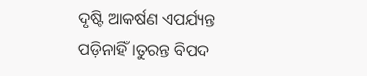ଦୃଷ୍ଟି ଆକର୍ଷଣ ଏପର୍ଯ୍ୟନ୍ତ ପଡ଼ିନାହିଁ ।ତୁରନ୍ତ ବିପଦ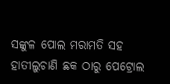ସଙ୍କୁଳ ପୋଲ ମରାମତି ସହ ହାତୀଲୁଚାଣି ଛକ ଠାରୁ ପେଟ୍ରୋଲ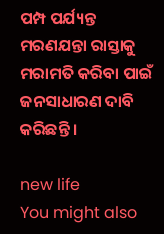ପମ୍ପ ପର୍ଯ୍ୟନ୍ତ ମରଣଯନ୍ତା ରାସ୍ତାକୁ ମରାମତି କରିବା ପାଇଁ ଜନସାଧାରଣ ଦାବି କରିଛନ୍ତି ।

new life
You might also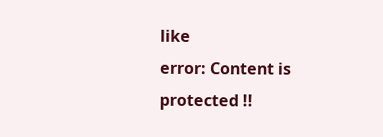like
error: Content is protected !!